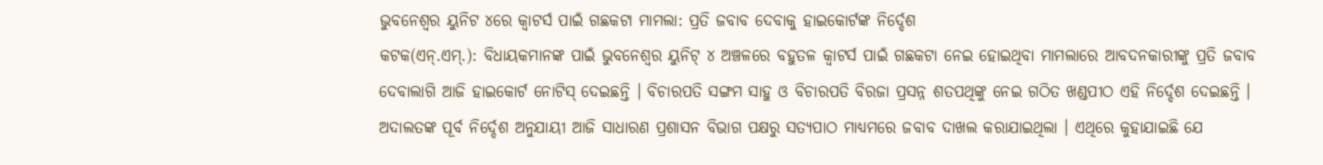ଭୁବନେଶ୍ୱର ୟୁନିଟ ୪ରେ କ୍ୱାଟର୍ସ ପାଇଁ ଗଛକଟା ମାମଲା: ପ୍ରତି ଜବାବ ଦେବାକୁ ହାଇକୋର୍ଟଙ୍କ ନିର୍ଦ୍ଦେଶ
କଟକ(ଏନ୍.ଏମ୍.): ବିଧାୟକମାନଙ୍କ ପାଇଁ ଭୁବନେଶ୍ୱର ୟୁନିଟ୍ ୪ ଅଞ୍ଚଳରେ ବହୁତଳ କ୍ୱାଟର୍ସ ପାଇଁ ଗଛକଟା ନେଇ ହୋଇଥିବା ମାମଲାରେ ଆବଦନକାରୀଙ୍କୁ ପ୍ରତି ଜବାବ ଦେବାଲାଗି ଆଜି ହାଇକୋର୍ଟ ନୋଟିସ୍ ଦେଇଛନ୍ତି । ବିଚାରପତି ସଙ୍ଗମ ସାହୁ ଓ ବିଚାରପତି ବିରଜା ପ୍ରସନ୍ନ ଶତପଥିଙ୍କୁ ନେଇ ଗଠିତ ଖଣ୍ଡପୀଠ ଏହି ନିର୍ଦ୍ଦେଶ ଦେଇଛନ୍ତି । ଅଦାଲତଙ୍କ ପୂର୍ବ ନିର୍ଦ୍ଦେଶ ଅନୁଯାୟୀ ଆଜି ସାଧାରଣ ପ୍ରଶାସନ ବିଭାଗ ପକ୍ଷରୁ ସତ୍ୟପାଠ ମାଧ୍ୟମରେ ଜବାବ ଦାଖଲ କରାଯାଇଥିଲା । ଏଥିରେ କୁହାଯାଇଛି ଯେ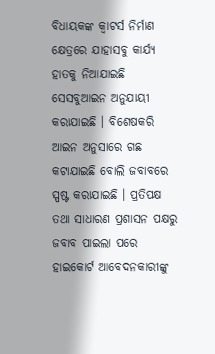ବିଧାୟକଙ୍କ କ୍ୱାଟର୍ସ ନିର୍ମାଣ କ୍ଷେତ୍ରରେ ଯାହାସବୁ କାର୍ଯ୍ୟ ହାତକୁ ନିଆଯାଇଛି ସେସବୁଆଇନ ଅନୁଯାୟୀ କରାଯାଇଛି । ବିଶେଷକରି ଆଇନ ଅନୁସାରେ ଗଛ କଟାଯାଇଛି ବୋଲି ଜବାବରେ ସ୍ପଷ୍ଟ କରାଯାଇଛି । ପ୍ରତିପକ୍ଷ ତଥା ସାଧାରଣ ପ୍ରଶାସନ ପକ୍ଷରୁ ଜବାବ ପାଇଲା ପରେ ହାଇକୋର୍ଟ ଆବେଦନକାରୀଙ୍କୁ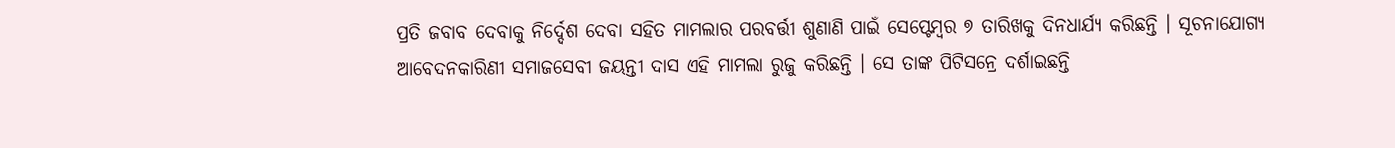ପ୍ରତି ଜବାବ ଦେବାକୁ ନିର୍ଦ୍ଦେଶ ଦେବା ସହିତ ମାମଲାର ପରବର୍ତ୍ତୀ ଶୁଣାଣି ପାଇଁ ସେପ୍ଟେମ୍ବର ୭ ତାରିଖକୁ ଦିନଧାର୍ଯ୍ୟ କରିଛନ୍ତି । ସୂଚନାଯୋଗ୍ୟ ଆବେଦନକାରିଣୀ ସମାଜସେବୀ ଜୟନ୍ତୀ ଦାସ ଏହି ମାମଲା ରୁଜୁ କରିଛନ୍ତି । ସେ ତାଙ୍କ ପିଟିସନ୍ରେ ଦର୍ଶାଇଛନ୍ତି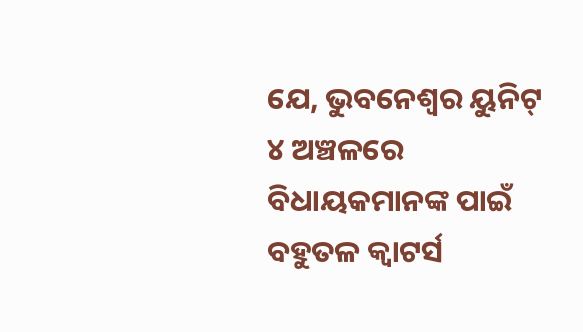ଯେ, ଭୁବନେଶ୍ୱର ୟୁନିଟ୍ ୪ ଅଞ୍ଚଳରେ ବିଧାୟକମାନଙ୍କ ପାଇଁ ବହୁତଳ କ୍ୱାଟର୍ସ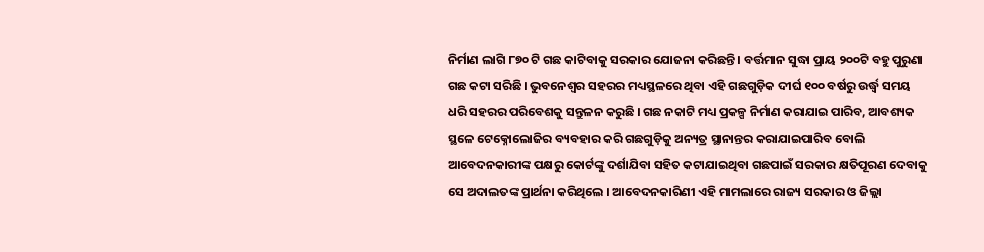ନିର୍ମାଣ ଲାଗି ୮୭୦ ଟି ଗଛ କାଟିବାକୁ ସରକାର ଯୋଜନା କରିଛନ୍ତି । ବର୍ତ୍ତମାନ ସୁଦ୍ଧା ପ୍ରାୟ ୨୦୦ଟି ବହୁ ପୁରୁଣା ଗଛ କଟା ସରିଛି । ଭୁବନେଶ୍ୱର ସହରର ମଧ୍ୟସ୍ଥଳରେ ଥିବା ଏହି ଗଛଗୁଡ଼ିକ ଦୀର୍ଘ ୧୦୦ ବର୍ଷରୁ ଉର୍ଦ୍ଧ୍ୱ ସମୟ ଧରି ସହରର ପରିବେଶକୁ ସନ୍ତୁଳନ କରୁଛି । ଗଛ ନକାଟି ମଧ୍ୟ ପ୍ରକଳ୍ପ ନିର୍ମାଣ କରାଯାଇ ପାରିବ, ଆବଶ୍ୟକ ସ୍ଥଳେ ଟେକ୍ନୋଲୋଜିର ବ୍ୟବହାର କରି ଗଛଗୁଡ଼ିକୁ ଅନ୍ୟତ୍ର ସ୍ଥାନାନ୍ତର କରାଯାଇପାରିବ ବୋଲି ଆବେଦନକାରୀଙ୍କ ପକ୍ଷରୁ କୋର୍ଟଙ୍କୁ ଦର୍ଶାଯିବା ସହିତ କଟାଯାଇଥିବା ଗଛପାଇଁ ସରକାର କ୍ଷତିପୂରଣ ଦେବାକୁ ସେ ଅଦାଲତଙ୍କ ପ୍ରାର୍ଥନା କରିଥିଲେ । ଆବେଦନକାରିଣୀ ଏହି ମାମଲାରେ ରାଜ୍ୟ ସରକାର ଓ ଜିଲ୍ଲା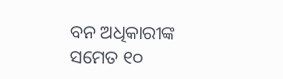ବନ ଅଧିକାରୀଙ୍କ ସମେତ ୧୦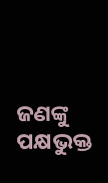ଜଣଙ୍କୁ ପକ୍ଷଭୁକ୍ତ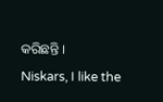କରିଛନ୍ତି ।
Niskars, I like the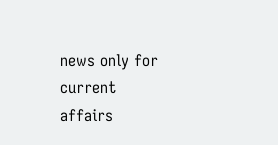news only for current affairs